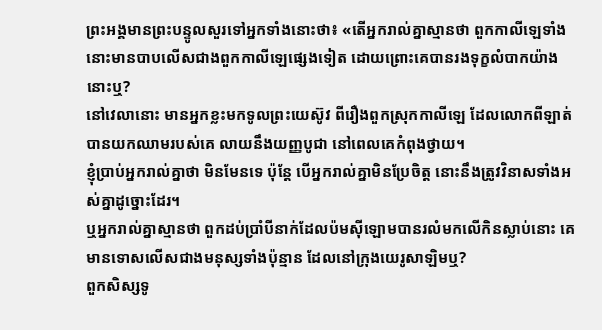ព្រះអង្គមានព្រះបន្ទូលសួរទៅអ្នកទាំងនោះថា៖ «តើអ្នករាល់គ្នាស្មានថា ពួកកាលីឡេទាំងនោះមានបាបលើសជាងពួកកាលីឡេផ្សេងទៀត ដោយព្រោះគេបានរងទុក្ខលំបាកយ៉ាងនោះឬ?
នៅវេលានោះ មានអ្នកខ្លះមកទូលព្រះយេស៊ូវ ពីរឿងពួកស្រុកកាលីឡេ ដែលលោកពីឡាត់បានយកឈាមរបស់គេ លាយនឹងយញ្ញបូជា នៅពេលគេកំពុងថ្វាយ។
ខ្ញុំប្រាប់អ្នករាល់គ្នាថា មិនមែនទេ ប៉ុន្តែ បើអ្នករាល់គ្នាមិនប្រែចិត្ត នោះនឹងត្រូវវិនាសទាំងអស់គ្នាដូច្នោះដែរ។
ឬអ្នករាល់គ្នាស្មានថា ពួកដប់ប្រាំបីនាក់ដែលប៉មស៊ីឡោមបានរលំមកលើកិនស្លាប់នោះ គេមានទោសលើសជាងមនុស្សទាំងប៉ុន្មាន ដែលនៅក្រុងយេរូសាឡិមឬ?
ពួកសិស្សទូ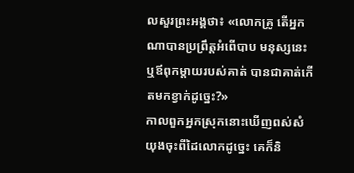លសួរព្រះអង្គថា៖ «លោកគ្រូ តើអ្នកណាបានប្រព្រឹត្តអំពើបាប មនុស្សនេះ ឬឪពុកម្តាយរបស់គាត់ បានជាគាត់កើតមកខ្វាក់ដូច្នេះ?»
កាលពួកអ្នកស្រុកនោះឃើញពស់សំយុងចុះពីដៃលោកដូច្នេះ គេក៏និ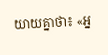យាយគ្នាថា៖ «អ្ន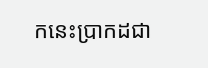កនេះប្រាកដជា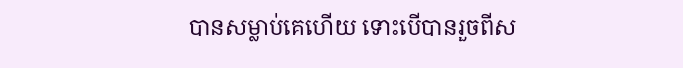បានសម្លាប់គេហើយ ទោះបើបានរួចពីស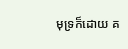មុទ្រក៏ដោយ គ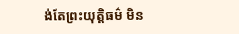ង់តែព្រះយុត្តិធម៌ មិន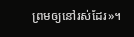ព្រមឲ្យនៅរស់ដែរ»។